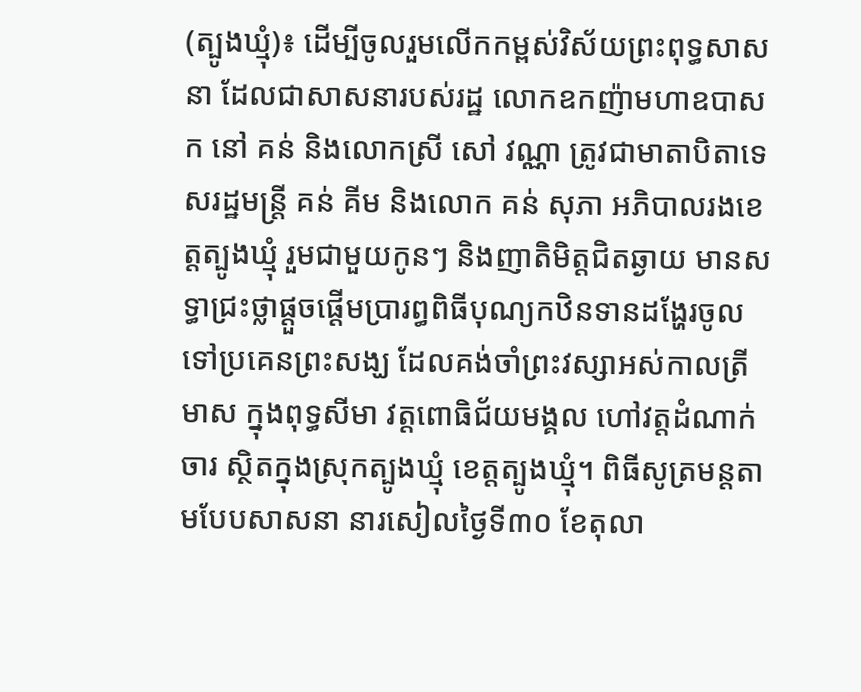(ត្បូងឃ្មុំ)៖ ដើម្បីចូលរួមលើកកម្ពស់វិស័យព្រះពុទ្ធសាសនា ដែលជាសាសនារបស់រដ្ឋ លោកឧកញ៉ាមហាឧបាសក នៅ គន់ និងលោកស្រី សៅ វណ្ណា ត្រូវជាមាតាបិតាទេសរដ្ឋមន្ត្រី គន់ គីម និងលោក គន់ សុភា អភិបាលរងខេត្តត្បូងឃ្មុំ រួមជាមួយកូនៗ និងញាតិមិត្តជិតឆ្ងាយ មានសទ្ធាជ្រះថ្លាផ្តួចផ្តើមប្រារព្ធពិធីបុណ្យកឋិនទានដង្ហែរចូលទៅប្រគេនព្រះសង្ឃ ដែលគង់ចាំព្រះវស្សាអស់កាលត្រីមាស ក្នុងពុទ្ធសីមា វត្តពោធិជ័យមង្គល ហៅវត្តដំណាក់ចារ ស្ថិតក្នុងស្រុកត្បូងឃ្មុំ ខេត្តត្បូងឃ្មុំ។ ពិធីសូត្រមន្តតាមបែបសាសនា នារសៀលថ្ងៃទី៣០ ខែតុលា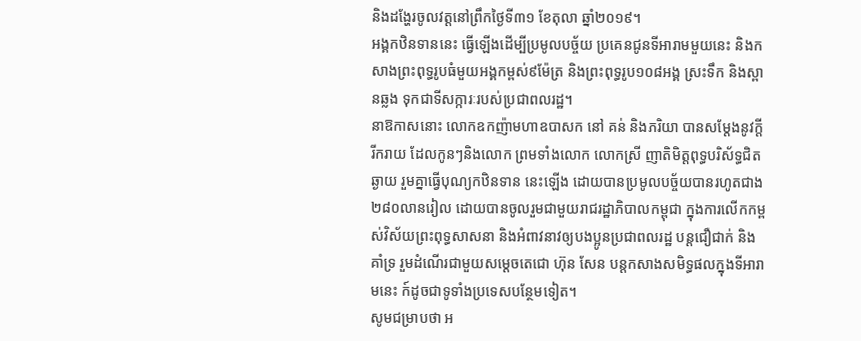និងដង្ហែរចូលវត្តនៅព្រឹកថ្ងៃទី៣១ ខែតុលា ឆ្នាំ២០១៩។
អង្គកឋិនទាននេះ ធ្វើឡើងដើម្បីប្រមូលបច្ច័យ ប្រគេនជូនទីអារាមមួយនេះ និងកសាងព្រះពុទ្ធរូបធំមួយអង្គកម្ពស់៩ម៉ែត្រ និងព្រះពុទ្ធរូប១០៨អង្គ ស្រះទឹក និងស្ពានឆ្លង ទុកជាទីសក្ការៈរបស់ប្រជាពលរដ្ឋ។
នាឱកាសនោះ លោកឧកញ៉ាមហាឧបាសក នៅ គន់ និងភរិយា បានសម្តែងនូវក្តីរីករាយ ដែលកូនៗនិងលោក ព្រមទាំងលោក លោកស្រី ញាតិមិត្តពុទ្ធបរិស័ទ្ធជិតឆ្ងាយ រួមគ្នាធ្វើបុណ្យកឋិនទាន នេះឡើង ដោយបានប្រមូលបច្ច័យបានរហូតជាង ២៨០លានរៀល ដោយបានចូលរួមជាមួយរាជរដ្ឋាភិបាលកម្ពុជា ក្នុងការលើកកម្ពស់វិស័យព្រះពុទ្ធសាសនា និងអំពាវនាវឲ្យបងប្អូនប្រជាពលរដ្ឋ បន្តជឿជាក់ និងគាំទ្រ រួមដំណើរជាមួយសម្តេចតេជោ ហ៊ុន សែន បន្តកសាងសមិទ្ធផលក្នុងទីអារាមនេះ ក៍ដូចជាទូទាំងប្រទេសបន្ថែមទៀត។
សូមជម្រាបថា អ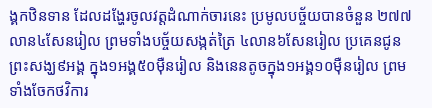ង្គកឋិនទាន ដែលដង្ហែរចូលវត្តដំណាក់ចារនេះ ប្រមូលបច្ច័យបានចំនួន ២៧៧លាន៤សែនរៀល ព្រមទាំងបច្ច័យសង្កត់ត្រៃ ៤លាន៦សែនរៀល ប្រគេនជូនព្រះសង្ឃ៩អង្គ ក្នុង១អង្គ៥០មុឺនរៀល និងនេនតូចក្នុង១អង្គ១០ម៉ឺនរៀល ព្រមទាំងចែកថវិការ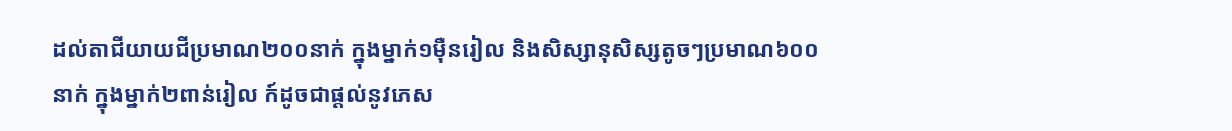ដល់តាជីយាយជីប្រមាណ២០០នាក់ ក្នុងម្នាក់១ម៉ឺនរៀល និងសិស្សានុសិស្សតូចៗប្រមាណ៦០០នាក់ ក្នុងម្នាក់២ពាន់រៀល ក៍ដូចជាផ្តល់នូវភេស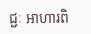ជ្ជៈ អាហារពិ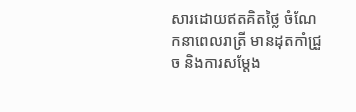សារដោយឥតគិតថ្លៃ ចំណែកនាពេលរាត្រី មានដុតកាំជ្រួច និងការសម្តែង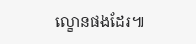ល្ខោនផងដែរ៕